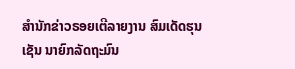ສຳນັກຂ່າວຣອຍເຕີລາຍງານ ສົມເດັດຮຸນເຊັນ ນາຍົກລັດຖະມົນ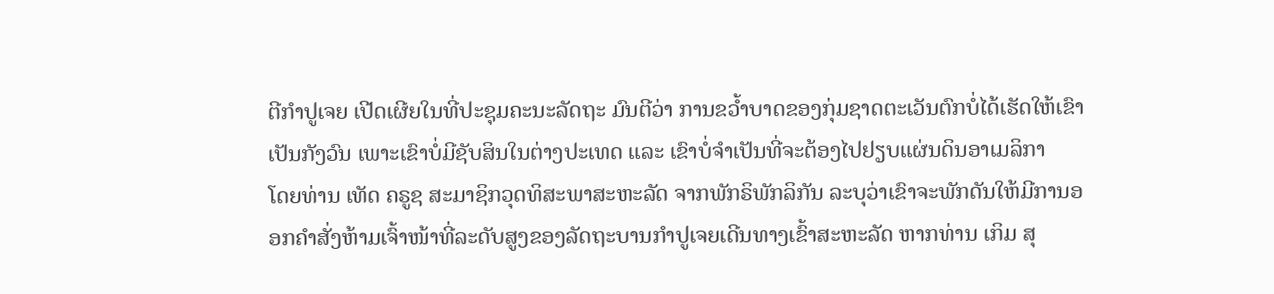ຕີກຳປູເຈຍ ເປີດເຜີຍໃນທີ່ປະຊຸມຄະນະລັດຖະ ມົນຕີວ່າ ການຂວ້ຳບາດຂອງກຸ່ມຊາດຕະເວັນຕົກບໍ່ໄດ້ເຮັດໃຫ້ເຂົາເປັນກັງວົນ ເພາະເຂົາບໍ່ມີຊັບສິນໃນຕ່າງປະເທດ ແລະ ເຂົາບໍ່ຈຳເປັນທີ່ຈະຕ້ອງໄປຢຽບແຜ່ນດິນອາເມລິກາ
ໂດຍທ່ານ ເທັດ ຄຣູຊ ສະມາຊິກວຸດທິສະພາສະຫະລັດ ຈາກພັກຣິພັກລິກັນ ລະບຸວ່າເຂົາຈະພັກດັນໃຫ້ມີການອອກຄຳສັ່ງຫ້າມເຈົ້າໜ້າທີ່ລະດັບສູງຂອງລັດຖະບານກຳປູເຈຍເດີນທາງເຂົ້າສະຫະລັດ ຫາກທ່ານ ເກິມ ສຸ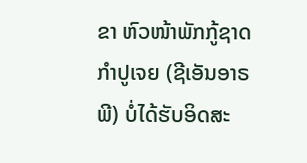ຂາ ຫົວໜ້າພັກກູ້ຊາດກຳປູເຈຍ (ຊີເອັນອາຣພີ) ບໍ່ໄດ້ຮັບອິດສະ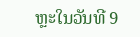ຫຼະໃນວັນທີ 9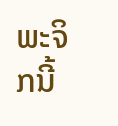ພະຈິກນີ້